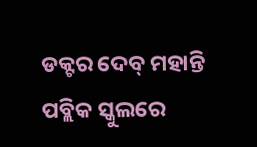ଡକ୍ଟର ଦେବ୍ ମହାନ୍ତି ପବ୍ଲିକ ସ୍କୁଲରେ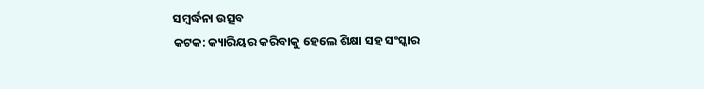ସମ୍ବର୍ଦ୍ଧନା ଉତ୍ସବ
କଟକ: କ୍ୟାରିୟର କରିବାକୁ ହେଲେ ଶିକ୍ଷା ସହ ସଂସ୍କାର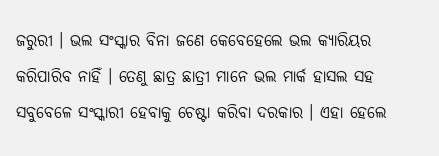ଜରୁରୀ । ଭଲ ସଂସ୍କାର ବିନା ଜଣେ କେବେହେଲେ ଭଲ କ୍ୟାରିୟର କରିପାରିବ ନାହିଁ । ତେଣୁ ଛାତ୍ର ଛାତ୍ରୀ ମାନେ ଭଲ ମାର୍କ ହାସଲ ସହ ସବୁବେଳେ ସଂସ୍କାରୀ ହେବାକୁ ଚେଷ୍ଟା କରିବା ଦରକାର । ଏହା ହେଲେ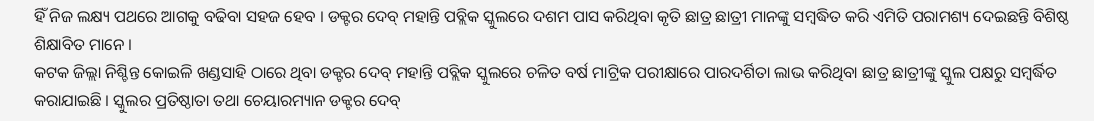ହିଁ ନିଜ ଲକ୍ଷ୍ୟ ପଥରେ ଆଗକୁ ବଢିବା ସହଜ ହେବ । ଡକ୍ଟର ଦେବ୍ ମହାନ୍ତି ପବ୍ଲିକ ସ୍କୁଲରେ ଦଶମ ପାସ କରିଥିବା କୃତି ଛାତ୍ର ଛାତ୍ରୀ ମାନଙ୍କୁ ସମ୍ବଦ୍ଧିତ କରି ଏମିତି ପରାମଶ୍ୟ ଦେଇଛନ୍ତି ବିଶିଷ୍ଠ ଶିକ୍ଷାବିତ ମାନେ ।
କଟକ ଜିଲ୍ଲା ନିଶ୍ଚିନ୍ତ କୋଇଳି ଖଣ୍ଡସାହି ଠାରେ ଥିବା ଡକ୍ଟର ଦେବ୍ ମହାନ୍ତି ପବ୍ଲିକ ସ୍କୁଲରେ ଚଳିତ ବର୍ଷ ମାଟ୍ରିକ ପରୀକ୍ଷାରେ ପାରଦର୍ଶିତା ଲାଭ କରିଥିବା ଛାତ୍ର ଛାତ୍ରୀଙ୍କୁ ସ୍କୁଲ ପକ୍ଷରୁ ସମ୍ବର୍ଦ୍ଧିତ କରାଯାଇଛି । ସ୍କୁଲର ପ୍ରତିଷ୍ଠାତା ତଥା ଚେୟାରମ୍ୟାନ ଡକ୍ଟର ଦେବ୍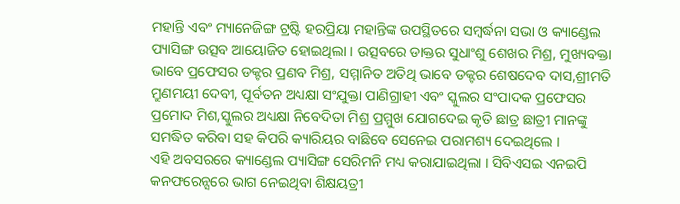ମହାନ୍ତି ଏବଂ ମ୍ୟାନେଜିଙ୍ଗ ଟ୍ରଷ୍ଟି ହରପ୍ରିୟା ମହାନ୍ତିଙ୍କ ଉପସ୍ଥିତରେ ସମ୍ବର୍ଦ୍ଧନା ସଭା ଓ କ୍ୟାଣ୍ଡେଲ ପ୍ୟାସିଙ୍ଗ ଉତ୍ସବ ଆୟୋଜିତ ହୋଇଥିଲା । ଉତ୍ସବରେ ଡାକ୍ତର ସୁଧାଂଶୁ ଶେଖର ମିଶ୍ର, ମୁଖ୍ୟବକ୍ତା ଭାବେ ପ୍ରଫେସର ଡକ୍ଟର ପ୍ରଣବ ମିଶ୍ର, ସମ୍ମାନିତ ଅତିଥି ଭାବେ ଡକ୍ଟର ଶେଷଦେବ ଦାସ,ଶ୍ରୀମତି ମ୍ରୁଣମୟୀ ଦେବୀ, ପୂର୍ବତନ ଅଧ୍ୟକ୍ଷା ସଂଯୁକ୍ତା ପାଣିଗ୍ରାହୀ ଏବଂ ସ୍କୁଲର ସଂପାଦକ ପ୍ରଫେସର ପ୍ରମୋଦ ମିଶ,ସ୍କୁଲର ଅଧ୍ୟକ୍ଷା ନିବେଦିତା ମିଶ୍ର ପ୍ରମ୍ମୁଖ ଯୋଗଦେଇ କୃତି ଛାତ୍ର ଛାତ୍ରୀ ମାନଙ୍କୁ ସମଦ୍ଧିତ କରିବା ସହ କିପରି କ୍ୟାରିୟର ବାଛିବେ ସେନେଇ ପରାମଶ୍ୟ ଦେଇଥିଲେ ।
ଏହି ଅବସରରେ କ୍ୟାଣ୍ଡେଲ ପ୍ୟାସିଙ୍ଗ ସେରିମନି ମଧ୍ୟ କରାଯାଇଥିଲା । ସିବିଏସଇ ଏନଇପି କନଫରେନ୍ସରେ ଭାଗ ନେଇଥିବା ଶିକ୍ଷୟତ୍ରୀ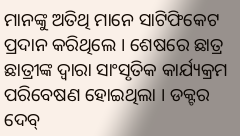ମାନଙ୍କୁ ଅତିଥି ମାନେ ସାଟିଫିକେଟ ପ୍ରଦାନ କରିଥିଲେ । ଶେଷରେ ଛାତ୍ର ଛାତ୍ରୀଙ୍କ ଦ୍ୱାରା ସାଂସୃତିକ କାର୍ଯ୍ୟକ୍ରମ ପରିବେଷଣ ହୋଇଥିଲା । ଡକ୍ଟର ଦେବ୍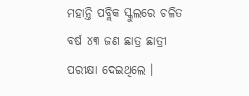ମହାନ୍ତି ପବ୍ଲିକ ସ୍କୁଲରେ ଚଳିତ ବର୍ଷ ୪୩ ଜଣ ଛାତ୍ର ଛାତ୍ରୀ ପରୀକ୍ଷା ଦେଇଥିଲେ ।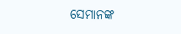ସେମାନଙ୍କ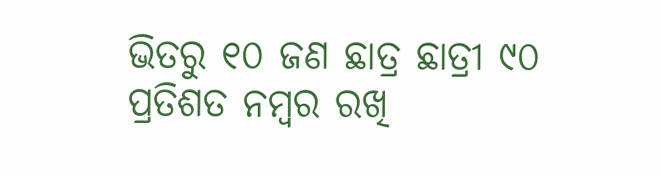ଭିତରୁ ୧୦ ଜଣ ଛାତ୍ର ଛାତ୍ରୀ ୯୦ ପ୍ରତିଶତ ନମ୍ବର ରଖି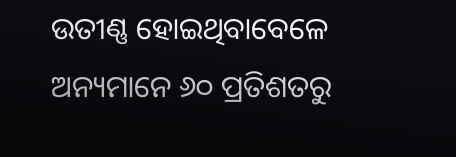ଉତୀଣ୍ଣ ହୋଇଥିବାବେଳେ ଅନ୍ୟମାନେ ୬୦ ପ୍ରତିଶତରୁ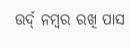ଉର୍ଦ୍ ନମ୍ବର ରଖି ପାସ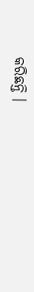କରିଛନ୍ତି ।